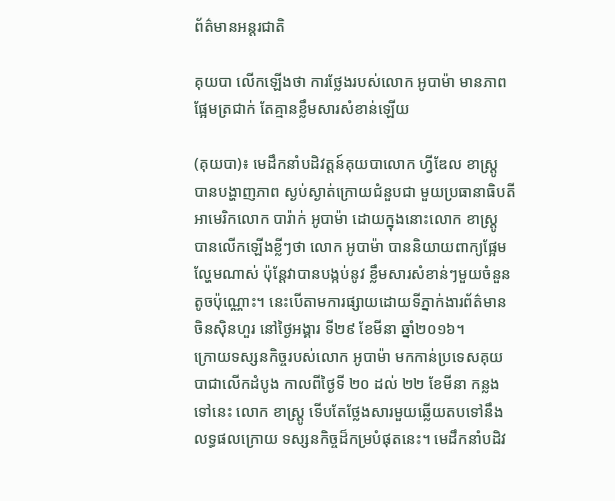ព័ត៌មានអន្តរជាតិ

គុយបា លើកឡើងថា ការថ្លែងរបស់លោក អូបាម៉ា មានភាពផ្អែមត្រជាក់ តែគ្មានខ្លឹមសារសំខាន់ឡើយ

(គុយបា)៖ មេដឹកនាំបដិវត្តន៍គុយបាលោក ហ្វីឌែល ខាស្ត្រូ បានបង្ហាញភាព ស្ងប់ស្ងាត់ក្រោយជំនួបជា មួយប្រធានាធិបតីអាមេរិកលោក បារ៉ាក់ អូបាម៉ា ដោយក្នុងនោះលោក ខាស្ត្រូ បានលើកឡើងខ្លីៗថា លោក អូបាម៉ា បាននិយាយពាក្យផ្អែមល្ហែមណាស់ ប៉ុន្តែវាបានបង្កប់នូវ ខ្លឹមសារសំខាន់ៗមួយចំនួនតូចប៉ុណ្ណោះ។ នេះបើតាមការផ្សាយដោយទីភ្នាក់ងារព័ត៌មានចិនស៊ិនហួរ នៅថ្ងៃអង្គារ ទី២៩ ខែមីនា ឆ្នាំ២០១៦។
ក្រោយទស្សនកិច្ចរបស់លោក អូបាម៉ា មកកាន់ប្រទេសគុយបាជាលើកដំបូង កាលពីថ្ងៃទី ២០ ដល់ ២២ ខែមីនា កន្លងទៅនេះ លោក ខាស្ត្រូ ទើបតែថ្លែងសារមួយឆ្លើយតបទៅនឹងលទ្ធផលក្រោយ ទស្សនកិច្ចដ៏កម្របំផុតនេះ។ មេដឹកនាំបដិវ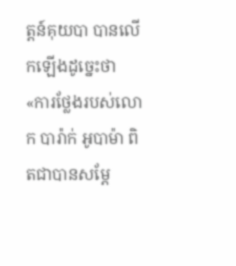ត្តន៍គុយបា បានលើកឡើងដូច្នេះថា «ការថ្លែងរបស់លោក បារ៉ាក់ អូបាម៉ា ពិតជាបានសម្តែ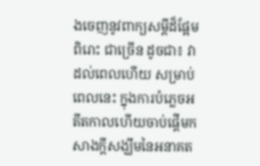ងចេញនូវពាក្យសម្តីដ៏ផ្អែមពិរោះ ជាច្រើន ដូចជា៖ វាដល់ពេលហើយ សម្រាប់ពេលនេះ ក្នុងការបំភ្លេចអតីតកាលហើយចាប់ផ្តើមកសាងក្តីសង្ឃឹមនៃអនាគត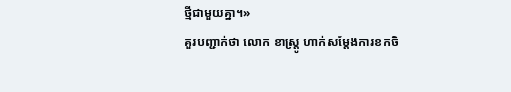ថ្មីជាមួយគ្នា។»
គួរបញ្ជាក់ថា លោក ខាស្ត្រូ ហាក់សម្តែងការខកចិ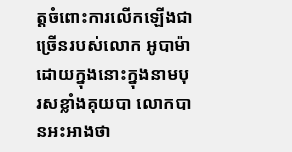ត្តចំពោះការលើកឡើងជាច្រើនរបស់លោក អូបាម៉ា ដោយក្នុងនោះក្នុងនាមបុរសខ្លាំងគុយបា លោកបានអះអាងថា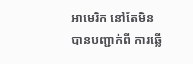អាមេរិក នៅតែមិនបានបញ្ជាក់ពី ការឆ្លើ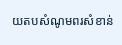យតបសំណូមពរសំខាន់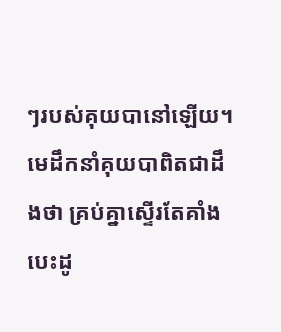ៗរបស់គុយបានៅឡើយ។ មេដឹកនាំគុយបាពិតជាដឹងថា គ្រប់គ្នាស្ទើរតែគាំងបេះដូ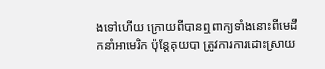ងទៅហើយ ក្រោយពីបានឮពាក្យទាំងនោះពីមេដឹកនាំអាមេរិក ប៉ុន្តែគុយបា ត្រូវការការដោះស្រាយ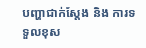បញ្ហាជាក់ស្តែង និង ការទទួលខុស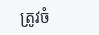ត្រូវចំ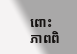ពោះភាពពិ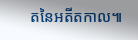តនៃអតីតកាល៕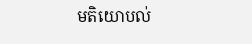មតិយោបល់